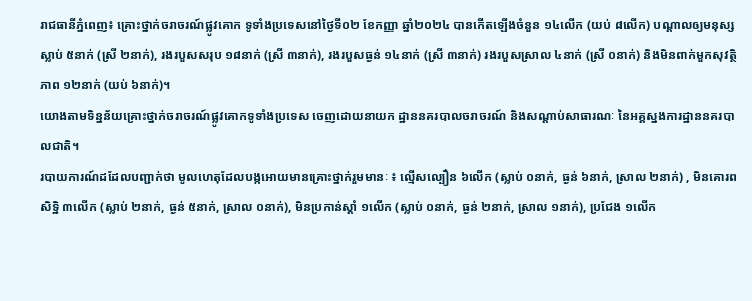រាជធានីភ្នំពេញ៖ គ្រោះថ្នាក់ចរាចរណ៍ផ្លូវគោក ទូទាំងប្រទេសនៅថ្ងៃទី០២ ខែកញ្ញា ឆ្នាំ២០២៤ បានកើតឡើងចំនួន ១៤លើក (យប់ ៨លើក) បណ្តាលឲ្យមនុស្សស្លាប់ ៥នាក់ (ស្រី ២នាក់), រងរបួសសរុប ១៨នាក់ (ស្រី ៣នាក់), រងរបួសធ្ងន់ ១៤នាក់ (ស្រី ៣នាក់) រងរបួសស្រាល ៤នាក់ (ស្រី ០នាក់) និងមិនពាក់មួកសុវត្ថិភាព ១២នាក់ (យប់ ៦នាក់)។
យោងតាមទិន្នន័យគ្រោះថ្នាក់ចរាចរណ៍ផ្លូវគោកទូទាំងប្រទេស ចេញដោយនាយក ដ្ឋាននគរបាលចរាចរណ៍ និងសណ្តាប់សាធារណៈ នៃអគ្គស្នងការដ្ឋាននគរបាលជាតិ។
របាយការណ៍ដដែលបញ្ជាក់ថា មូលហេតុដែលបង្កអោយមានគ្រោះថ្នាក់រួមមានៈ ៖ ល្មើសល្បឿន ៦លើក (ស្លាប់ ០នាក់, ធ្ងន់ ៦នាក់, ស្រាល ២នាក់) , មិនគោរពសិទិ្ឋ ៣លើក (ស្លាប់ ២នាក់, ធ្ងន់ ៥នាក់, ស្រាល ០នាក់), មិនប្រកាន់ស្តាំ ១លើក (ស្លាប់ ០នាក់, ធ្ងន់ ២នាក់, ស្រាល ១នាក់), ប្រជែង ១លើក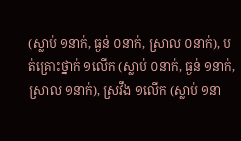(ស្លាប់ ១នាក់, ធ្ងន់ ០នាក់, ស្រាល ០នាក់), បត់គ្រោះថ្នាក់ ១លើក (ស្លាប់ ០នាក់, ធ្ងន់ ១នាក់, ស្រាល ១នាក់), ស្រវឹង ១លើក (ស្លាប់ ១នា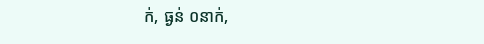ក់, ធ្ងន់ ០នាក់,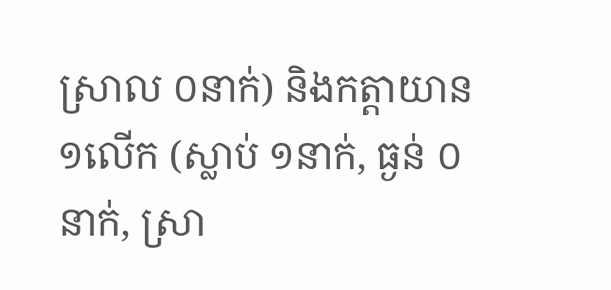ស្រាល ០នាក់) និងកត្តាយាន ១លើក (ស្លាប់ ១នាក់, ធ្ងន់ ០នាក់, ស្រា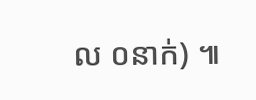ល ០នាក់) ៕